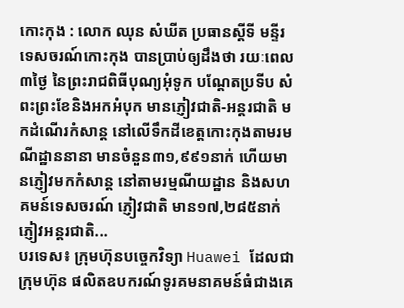កោះកុង : លោក ឈុន សំឃីត ប្រធានស្តីទី មន្ទីរទេសចរណ៍កោះកុង បានប្រាប់ឲ្យដឹងថា រយៈពេល៣ថ្ងៃ នៃព្រះរាជពិធីបុណ្យអុំទូក បណ្តែតប្រទីប សំពះព្រះខែនិងអកអំបុក មានភ្ញៀវជាតិ-អន្តរជាតិ មកដំណើរកំសាន្ត នៅលើទឹកដីខេត្តកោះកុងតាមរមណីដ្ឋាននានា មានចំនួន៣១,៩៩១នាក់ ហើយមានភ្ញៀវមកកំសាន្ត នៅតាមរម្មណីយដ្ឋាន និងសហគមន៍ទេសចរណ៍ ភ្ញៀវជាតិ មាន១៧,២៨៥នាក់ ភ្ញៀវអន្តរជាតិ...
បរទេស៖ ក្រុមហ៊ុនបច្ចេកវិទ្យា Huawei ដែលជាក្រុមហ៊ុន ផលិតឧបករណ៍ទូរគមនាគមន៍ធំជាងគេ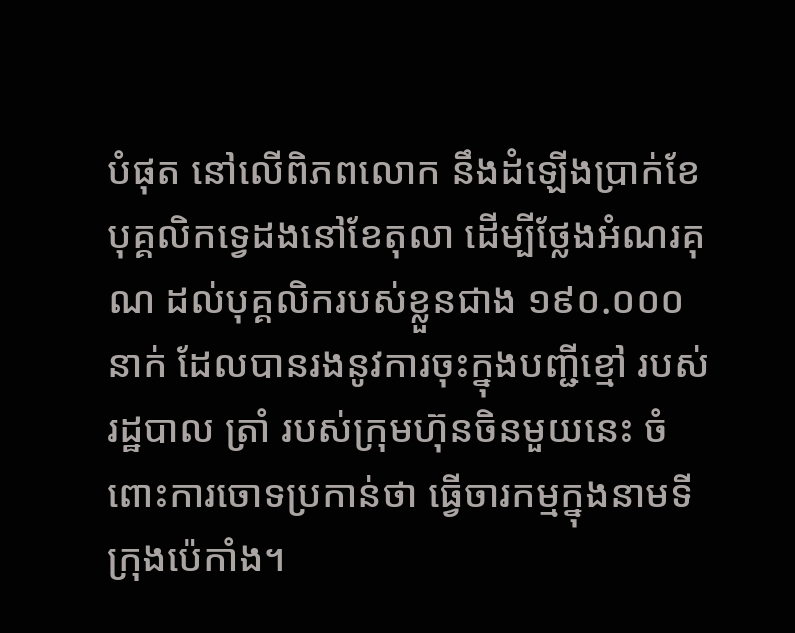បំផុត នៅលើពិភពលោក នឹងដំឡើងប្រាក់ខែបុគ្គលិកទ្វេដងនៅខែតុលា ដើម្បីថ្លែងអំណរគុណ ដល់បុគ្គលិករបស់ខ្លួនជាង ១៩០.០០០ នាក់ ដែលបានរងនូវការចុះក្នុងបញ្ជីខ្មៅ របស់រដ្ឋបាល ត្រាំ របស់ក្រុមហ៊ុនចិនមួយនេះ ចំពោះការចោទប្រកាន់ថា ធ្វើចារកម្មក្នុងនាមទីក្រុងប៉េកាំង។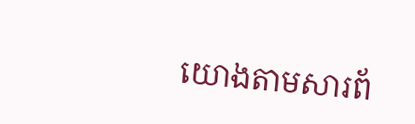យោងតាមសារព័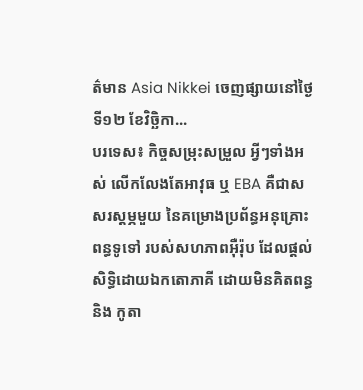ត៌មាន Asia Nikkei ចេញផ្សាយនៅថ្ងៃទី១២ ខែវិច្ឆិកា...
បរទេស៖ កិច្ចសម្រុះសម្រួល អ្វីៗទាំងអស់ លើកលែងតែអាវុធ ឬ EBA គឺជាសសរស្តម្ភមួយ នៃគម្រោងប្រព័ន្ធអនុគ្រោះពន្ធទូទៅ របស់សហភាពអ៊ឺរ៉ុប ដែលផ្តល់សិទ្ធិដោយឯកតោភាគី ដោយមិនគិតពន្ធ និង កូតា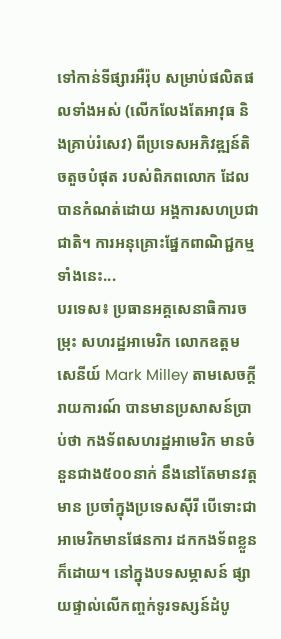ទៅកាន់ទីផ្សារអឺរ៉ុប សម្រាប់ផលិតផលទាំងអស់ (លើកលែងតែអាវុធ និងគ្រាប់រំសេវ) ពីប្រទេសអភិវឌ្ឍន៍តិចតួចបំផុត របស់ពិភពលោក ដែលបានកំណត់ដោយ អង្គការសហប្រជាជាតិ។ ការអនុគ្រោះផ្នែកពាណិជ្ជកម្មទាំងនេះ...
បរទេស៖ ប្រធានអគ្គសេនាធិការចម្រុះ សហរដ្ឋអាមេរិក លោកឧត្តមសេនីយ៍ Mark Milley តាមសេចក្តីរាយការណ៍ បានមានប្រសាសន៍ប្រាប់ថា កងទ័ពសហរដ្ឋអាមេរិក មានចំនួនជាង៥០០នាក់ នឹងនៅតែមានវត្តមាន ប្រចាំក្នុងប្រទេសស៊ីរី បើទោះជាអាមេរិកមានផែនការ ដកកងទ័ពខ្លួនក៏ដោយ។ នៅក្នុងបទសម្ភាសន៍ ផ្សាយផ្ទាល់លើកញ្ចក់ទូរទស្សន៍ដំបូ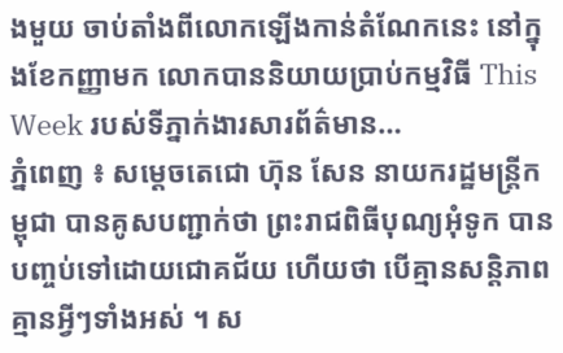ងមួយ ចាប់តាំងពីលោកឡើងកាន់តំណែកនេះ នៅក្នុងខែកញ្ញាមក លោកបាននិយាយប្រាប់កម្មវិធី This Week របស់ទីភ្នាក់ងារសារព័ត៌មាន...
ភ្នំពេញ ៖ សម្តេចតេជោ ហ៊ុន សែន នាយករដ្ឋមន្ត្រីកម្ពុជា បានគូសបញ្ជាក់ថា ព្រះរាជពិធីបុណ្យអុំទូក បានបញ្ចប់ទៅដោយជោគជ័យ ហើយថា បើគ្មានសន្តិភាព គ្មានអ្វីៗទាំងអស់ ។ ស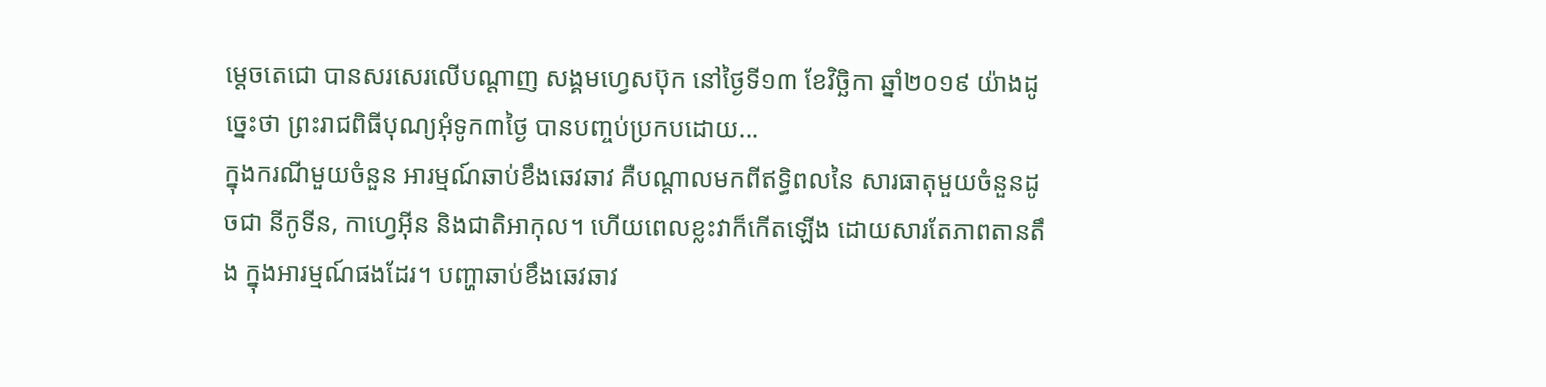ម្តេចតេជោ បានសរសេរលើបណ្តាញ សង្គមហ្វេសប៊ុក នៅថ្ងៃទី១៣ ខែវិច្ឆិកា ឆ្នាំ២០១៩ យ៉ាងដូច្នេះថា ព្រះរាជពិធីបុណ្យអុំទូក៣ថ្ងៃ បានបញ្ចប់ប្រកបដោយ...
ក្នុងករណីមួយចំនួន អារម្មណ៍ឆាប់ខឹងឆេវឆាវ គឺបណ្ដាលមកពីឥទ្ធិពលនៃ សារធាតុមួយចំនួនដូចជា នីកូទីន, កាហ្វេអ៊ីន និងជាតិអាកុល។ ហើយពេលខ្លះវាក៏កើតឡើង ដោយសារតែភាពតានតឹង ក្នុងអារម្មណ៍ផងដែរ។ បញ្ហាឆាប់ខឹងឆេវឆាវ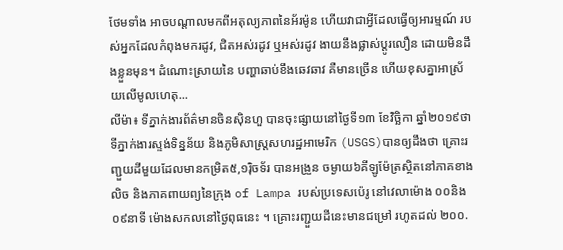ថែមទាំង អាចបណ្ដាលមកពីអតុល្យភាពនៃអ័រម៉ូន ហើយវាជាអ្វីដែលធ្វើឲ្យអារម្មណ៍ របស់អ្នកដែលកំពុងមករដូវ, ជិតអស់រដូវ ឬអស់រដូវ ងាយនឹងផ្លាស់ប្ដូរលឿន ដោយមិនដឹងខ្លួនមុន។ ដំណោះស្រាយនៃ បញ្ហាឆាប់ខឹងឆេវឆាវ គឺមានច្រើន ហើយខុសគ្នាអាស្រ័យលើមូលហេតុ...
លីម៉ា៖ ទីភ្នាក់ងារព័ត៌មានចិនស៊ិនហួ បានចុះផ្សាយនៅថ្ងៃទី១៣ ខែវិច្ឆិកា ឆ្នាំ២០១៩ថា ទីភ្នាក់ងារស្ទង់ទិន្នន័យ និងភូមិសាស្ត្រសហរដ្ឋអាមេរិក (USGS)បានឲ្យដឹងថា គ្រោះរញ្ជួយដីមួយដែលមានកម្រិត៥,១រ៉ិចទ័រ បានអង្រួន ចម្ងាយ៦គីឡូម៉ែត្រស្ថិតនៅភាគខាងលិច និងភាគពាយព្យនៃក្រុង of Lampa របស់ប្រទេសប៉េរូ នៅវេលាម៉ោង ០០និង០៩នាទី ម៉ោងសកលនៅថ្ងៃពុធនេះ ។ គ្រោះរញ្ជួយដីនេះមានជម្រៅ រហូតដល់ ២០០.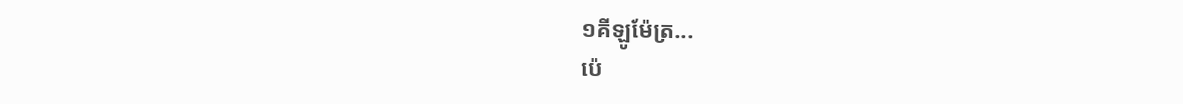១គីឡូម៉ែត្រ...
ប៉េ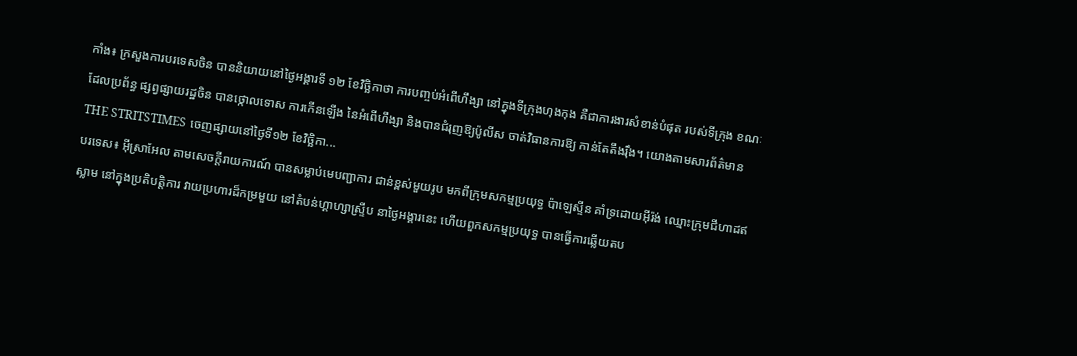កាំង៖ ក្រសួងការបរទេសចិន បាននិយាយនៅថ្ងៃអង្គារទី ១២ ខែវិច្ឆិកាថា ការបញ្ចប់អំពើហឹង្សា នៅក្នុងទីក្រុងហុងកុង គឺជាការងារសំខាន់បំផុត របស់ទីក្រុង ខណៈដែលប្រព័ន្ធ ផ្សព្វផ្សាយរដ្ឋចិន បានថ្កោលទោស ការកើនឡើង នៃអំពើហឹង្សា និងបានជំរុញឱ្យប៉ូលីស ចាត់វិធានការឱ្យ កាន់តែតឹងរ៉ឹង។ យោងតាមសារព័ត៌មាន THE STRITSTIMES ចេញផ្សាយនៅថ្ងៃទី១២ ខែវិច្ឆិកា...
បរទេស៖ អ៊ីស្រាអែល តាមសេចក្តីរាយការណ៍ បានសម្លាប់មេបញ្ជាការ ជាន់ខ្ពស់មួយរូប មកពីក្រុមសកម្មប្រយុទ្ធ ប៉ាឡេស្ទីន គាំទ្រដោយអ៊ីរ៉ង់ ឈ្មោះក្រុមជីហាដឥស្លាម នៅក្នុងប្រតិបត្តិការ វាយប្រហារដ៏កម្រមួយ នៅតំបន់ហ្គាហ្សាស្ទ្រីប នាថ្ងៃអង្គារនេះ ហើយពួកសកម្មប្រយុទ្ធ បានធ្វើការឆ្លើយតប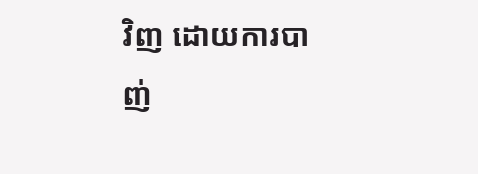វិញ ដោយការបាញ់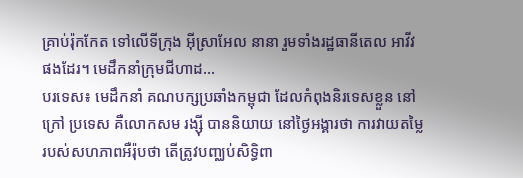គ្រាប់រ៉ុកកែត ទៅលើទីក្រុង អ៊ីស្រាអែល នានា រួមទាំងរដ្ឋធានីតេល អាវីវផងដែរ។ មេដឹកនាំក្រុមជីហាដ...
បរទេស៖ មេដឹកនាំ គណបក្សប្រឆាំងកម្ពុជា ដែលកំពុងនិរទេសខ្លួន នៅក្រៅ ប្រទេស គឺលោកសម រង្ស៊ី បាននិយាយ នៅថ្ងៃអង្គារថា ការវាយតម្លៃ របស់សហភាពអឺរ៉ុបថា តើត្រូវបញ្ឈប់សិទ្ធិពា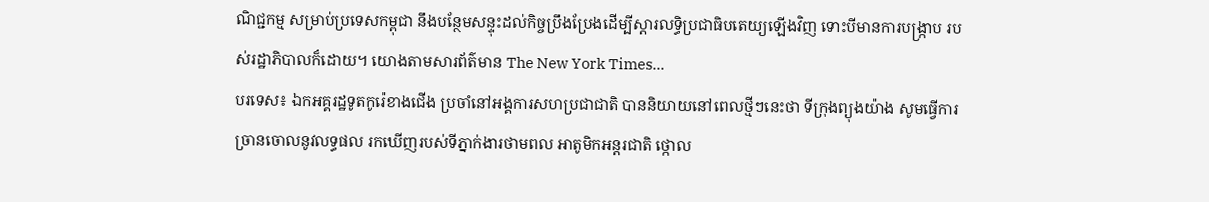ណិជ្ជកម្ម សម្រាប់ប្រទេសកម្ពុជា នឹងបន្ថែមសន្ទុះដល់កិច្ចប្រឹងប្រែងដើម្បីស្តារលទ្ធិប្រជាធិបតេយ្យឡើងវិញ ទោះបីមានការបង្ក្រាប របស់រដ្ឋាភិបាលក៏ដោយ។ យោងតាមសារព័ត៌មាន The New York Times...
បរទេស៖ ឯកអគ្គរដ្ឋទូតកូរ៉េខាងជើង ប្រចាំនៅអង្គការសហប្រជាជាតិ បាននិយាយនៅពេលថ្មីៗនេះថា ទីក្រុងព្យុងយ៉ាង សូមធ្វើការច្រានចោលនូវលទ្ធផល រកឃើញរបស់ទីភ្នាក់ងារថាមពល អាតូមិកអន្តរជាតិ ថ្កោល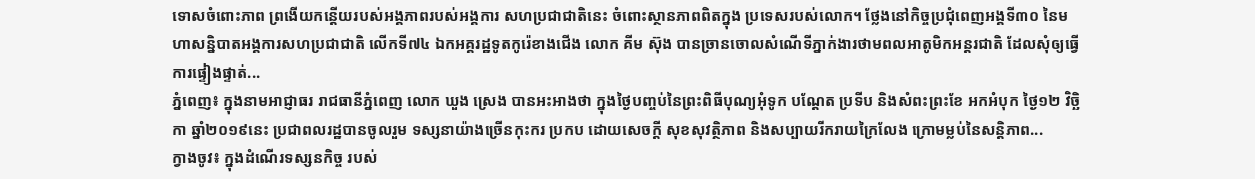ទោសចំពោះភាព ព្រងើយកន្តើយរបស់អង្គភាពរបស់អង្គការ សហប្រជាជាតិនេះ ចំពោះស្ថានភាពពិតក្នុង ប្រទេសរបស់លោក។ ថ្លែងនៅកិច្ចប្រជុំពេញអង្គទី៣០ នៃមហាសន្និបាតអង្គការសហប្រជាជាតិ លើកទី៧៤ ឯកអគ្គរដ្ឋទូតកូរ៉េខាងជើង លោក គីម ស៊ុង បានច្រានចោលសំណើទីភ្នាក់ងារថាមពលអាតូមិកអន្តរជាតិ ដែលសុំឲ្យធ្វើការផ្ទៀងផ្ទាត់...
ភ្នំពេញ៖ ក្នុងនាមអាជ្ញាធរ រាជធានីភ្នំពេញ លោក ឃួង ស្រេង បានអះអាងថា ក្នុងថ្ងៃបញ្ចប់នៃព្រះពិធីបុណ្យអុំទូក បណ្ដែត ប្រទីប និងសំពះព្រះខែ អកអំបុក ថ្ងៃ១២ វិច្ឆិកា ឆ្នាំ២០១៩នេះ ប្រជាពលរដ្ឋបានចូលរួម ទស្សនាយ៉ាងច្រើនកុះករ ប្រកប ដោយសេចក្តី សុខសុវត្ថិភាព និងសប្បាយរីករាយក្រៃលែង ក្រោមម្លប់នៃសន្តិភាព...
ក្វាងចូវ៖ ក្នុងដំណើរទស្សនកិច្ច របស់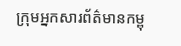ក្រុមអ្នកសារព័ត៌មានកម្ពុ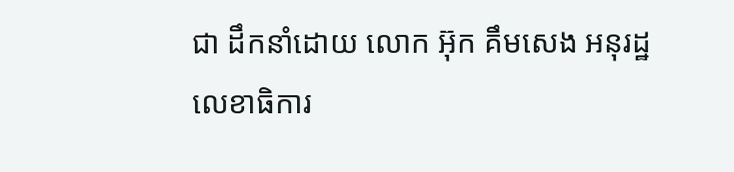ជា ដឹកនាំដោយ លោក អ៊ុក គឹមសេង អនុរដ្ឋលេខាធិការ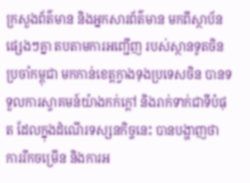ក្រសួងព័ត៌មាន និងអ្នកសារព័ត៌មាន មកពីស្ថាប័នផ្សេងៗគ្នា តបតាមការអញ្ជើញ របស់ស្ថានទូតចិនប្រចាំកម្ពុជា មកកាន់ខេត្តក្វាងទុងប្រទេសចិន បានទទួលការស្វាគមន៍យ៉ាងកក់ក្តៅ និងរាក់ទាក់ជាទីបំផុត ដែលក្នុងដំណើរទស្សនកិច្ចនេះ បានបង្ហាញថា ការរីកចម្រើន និងការអ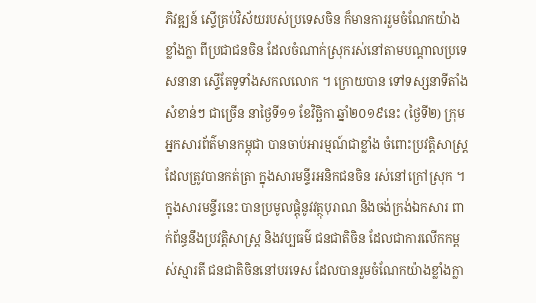ភិវឌ្ឍន៍ ស្ទើគ្រប់វិស័យរបស់ប្រទេសចិន ក៏មានការរួមចំណែកយ៉ាងខ្លាំងក្លា ពីប្រជាជនចិន ដែលចំណាក់ស្រុករស់នៅតាមបណ្តាលប្រទេសនានា ស្ទើតែទូទាំងសកលលោក ។ ក្រោយបាន ទៅទស្សនាទីតាំងសំខាន់ៗ ជាច្រើន នាថ្ងៃទី១១ ខែវិច្ឆិកា ឆ្នាំ២០១៩នេះ (ថ្ងៃទី២) ក្រុមអ្នកសារព័ត៌មានកម្ពុជា បានចាប់អារម្មណ៍ជាខ្លាំង ចំពោះប្រវត្តិសាស្ត្រ ដែលត្រូវបានកត់ត្រា ក្នុងសារមន្ទីរអនិកជនចិន រស់នៅក្រៅស្រុក ។ ក្នុងសារមន្ទីរនេះ បានប្រមូលផ្តុំនូវវត្ថុបុរាណ និងចង់ក្រង់ឯកសារ ពាក់ព័ន្ធនឹងប្រវត្តិសាស្រ្ត និងវប្បធម៌ ជនជាតិចិន ដែលជាការលើកកម្ពស់ស្មារតី ជនជាតិចិននៅបរទេស ដែលបានរួមចំណែកយ៉ាងខ្លាំងក្លា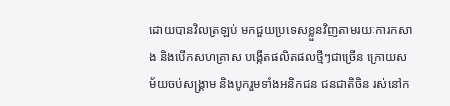ដោយបានវិលត្រឡប់ មកជួយប្រទេសខ្លួនវិញតាមរយៈការកសាង និងបើកសហគ្រាស បង្កើតផលិតផលថ្មីៗជាច្រើន ក្រោយសម័យចប់សង្គ្រាម និងបូករួមទាំងអនិកជន ជនជាតិចិន រស់នៅក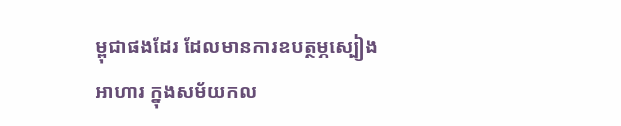ម្ពុជាផងដែរ ដែលមានការឧបត្ថម្ភស្បៀងអាហារ ក្នុងសម័យកល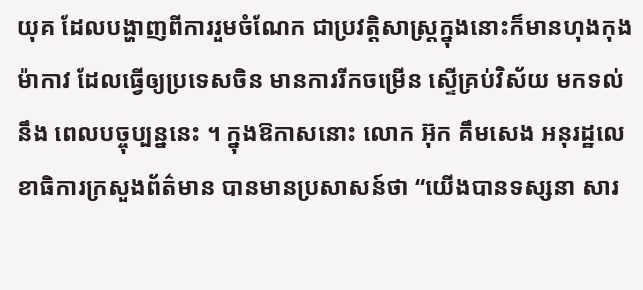យុគ ដែលបង្ហាញពីការរួមចំណែក ជាប្រវត្តិសាស្ត្រក្នុងនោះក៏មានហុងកុង ម៉ាកាវ ដែលធ្វើឲ្យប្រទេសចិន មានការរីកចម្រើន ស្ទើគ្រប់វិស័យ មកទល់នឹង ពេលបច្ចុប្បន្ននេះ ។ ក្នុងឱកាសនោះ លោក អ៊ុក គឹមសេង អនុរដ្ឋលេខាធិការក្រសួងព័ត៌មាន បានមានប្រសាសន៍ថា “យើងបានទស្សនា សារ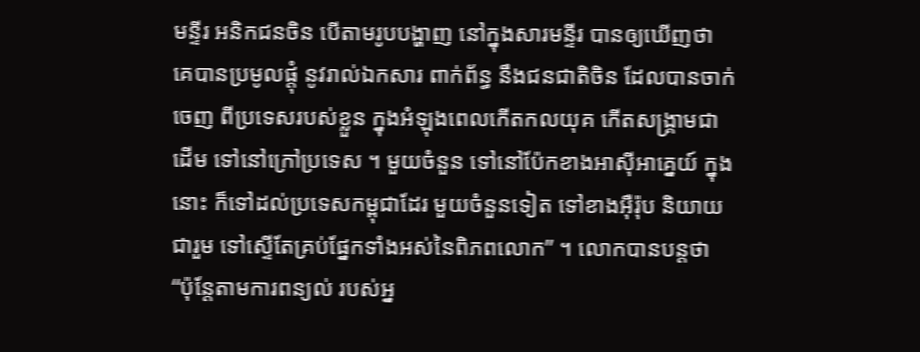មន្ទីរ អនិកជនចិន បើតាមរូបបង្ហាញ នៅក្នុងសារមន្ទីរ បានឲ្យឃើញថា គេបានប្រមូលផ្តុំ នូវរាល់ឯកសារ ពាក់ព័ន្ធ នឹងជនជាតិចិន ដែលបានចាក់ចេញ ពីប្រទេសរបស់ខ្លួន ក្នុងអំឡុងពេលកើតកលយុគ កើតសង្គ្រាមជាដើម ទៅនៅក្រៅប្រទេស ។ មួយចំនួន ទៅនៅប៉ែកខាងអាស៊ីអាគ្នេយ៍ ក្នុងនោះ ក៏ទៅដល់ប្រទេសកម្ពុជាដែរ មួយចំនួនទៀត ទៅខាងអ៊ឺរ៉ុប និយាយជារួម ទៅស្ទើតែគ្រប់ផ្នែកទាំងអស់នៃពិភពលោក” ។ លោកបានបន្តថា “ប៉ុន្តែតាមការពន្យល់ របស់អ្ន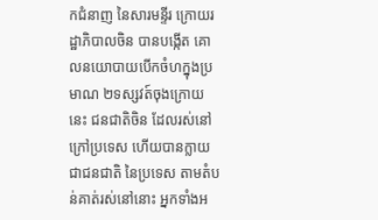កជំនាញ នៃសារមន្ទីរ ក្រោយរដ្ឋាភិបាលចិន បានបង្កើត គោលនយោបាយបើកចំហក្នុងប្រមាណ ២ទស្សវត៍ចុងក្រោយនេះ ជនជាតិចិន ដែលរស់នៅក្រៅប្រទេស ហើយបានក្លាយជាជនជាតិ នៃប្រទេស តាមតំបន់គាត់រស់នៅនោះ អ្នកទាំងអ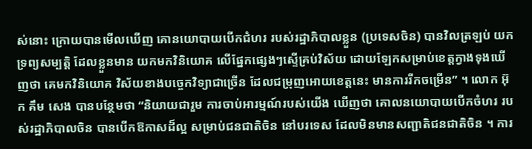ស់នោះ ក្រោយបានមើលឃើញ គោនយោបាយបើកជំហរ របស់រដ្ឋាភិបាលខ្លួន (ប្រទេសចិន) បានវិលត្រឡប់ យកទ្រព្យសម្បត្តិ ដែលខ្លួនមាន យកមកវិនិយោគ លើផ្នែកផ្សេងៗស្ទើគ្រប់វិស័យ ដោយឡែកសម្រាប់ខេត្តក្វាងទុងឃើញថា គេមកវិនិយោគ វិស័យខាងបច្ចេកវិទ្យាជាច្រើន ដែលជម្រុញអោយខេត្តនេះ មានការរីកចម្រើន” ។ លោក អ៊ុក គឹម សេង បានបន្ថែមថា “និយាយជារួម ការចាប់អារម្មណ៍របស់យើង ឃើញថា គោលនយោបាយបើកចំហរ របស់រដ្ឋាភិបាលចិន បានបើកឱកាសដ៏ល្អ សម្រាប់ជនជាតិចិន នៅបរទេស ដែលមិនមានសញ្ជាតិជនជាតិចិន ។ ការ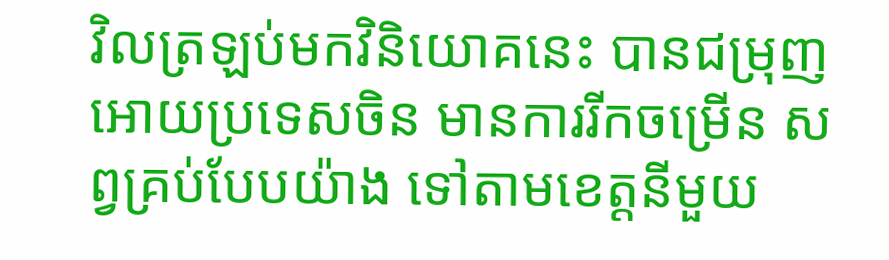វិលត្រឡប់មកវិនិយោគនេះ បានជម្រុញ អោយប្រទេសចិន មានការរីកចម្រើន សព្វគ្រប់បែបយ៉ាង ទៅតាមខេត្តនីមួយ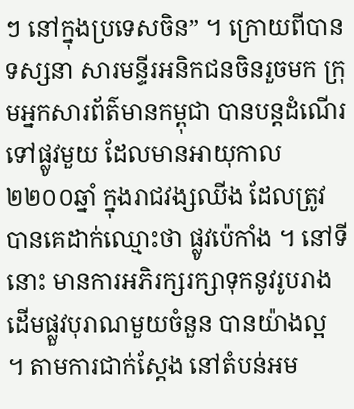ៗ នៅក្នុងប្រទេសចិន” ។ ក្រោយពីបានទស្សនា សារមន្ទីរអនិកជនចិនរួចមក ក្រុមអ្នកសារព័ត៌មានកម្ពុជា បានបន្តដំណើរ ទៅផ្លូវមួយ ដែលមានអាយុកាល២២០០ឆ្នាំ ក្នុងរាជវង្សឈីង ដែលត្រូវបានគេដាក់ឈ្មោះថា ផ្លូវប៉េកាំង ។ នៅទីនោះ មានការអភិរក្សរក្សាទុកនូវរូបរាងដើមផ្លួវបុរាណមួយចំនួន បានយ៉ាងល្អ ។ តាមការជាក់ស្តែង នៅតំបន់អម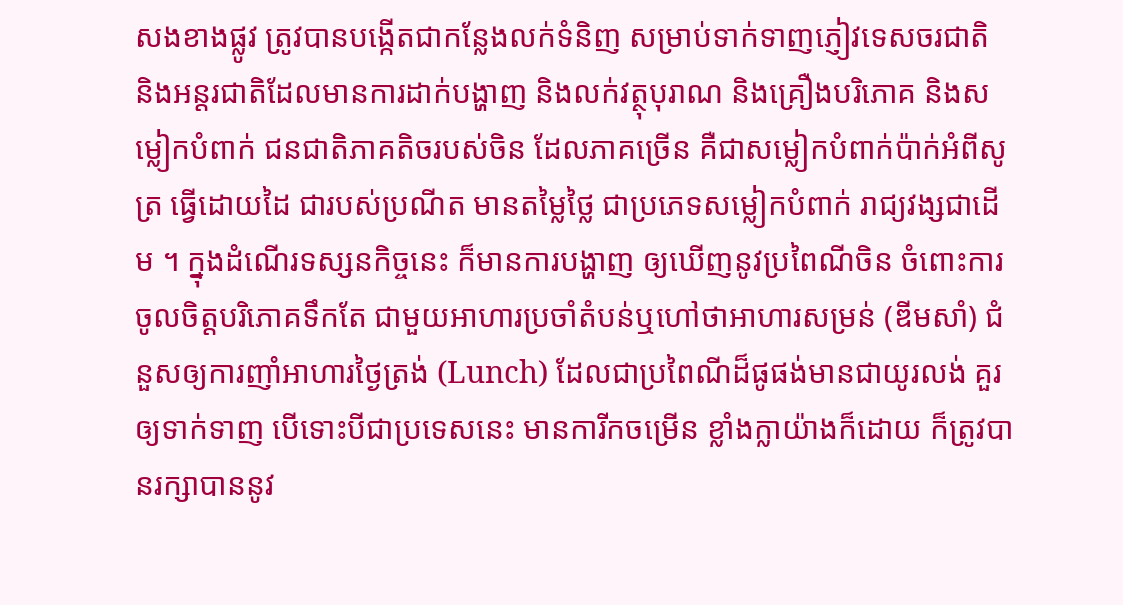សងខាងផ្លូវ ត្រូវបានបង្កើតជាកន្លែងលក់ទំនិញ សម្រាប់ទាក់ទាញភ្ញៀវទេសចរជាតិ និងអន្តរជាតិដែលមានការដាក់បង្ហាញ និងលក់វត្ថុបុរាណ និងគ្រឿងបរិភោគ និងសម្លៀកបំពាក់ ជនជាតិភាគតិចរបស់ចិន ដែលភាគច្រើន គឺជាសម្លៀកបំពាក់ប៉ាក់អំពីសូត្រ ធ្វើដោយដៃ ជារបស់ប្រណីត មានតម្លៃថ្លៃ ជាប្រភេទសម្លៀកបំពាក់ រាជ្យវង្សជាដើម ។ ក្នុងដំណើរទស្សនកិច្ចនេះ ក៏មានការបង្ហាញ ឲ្យឃើញនូវប្រពៃណីចិន ចំពោះការចូលចិត្តបរិភោគទឹកតែ ជាមួយអាហារប្រចាំតំបន់ឬហៅថាអាហារសម្រន់ (ឌីមសាំ) ជំនួសឲ្យការញាំអាហារថ្ងៃត្រង់ (Lunch) ដែលជាប្រពៃណីដ៏ផូផង់មានជាយូរលង់ គួរឲ្យទាក់ទាញ បើទោះបីជាប្រទេសនេះ មានការីកចម្រើន ខ្លាំងក្លាយ៉ាងក៏ដោយ ក៏ត្រូវបានរក្សាបាននូវ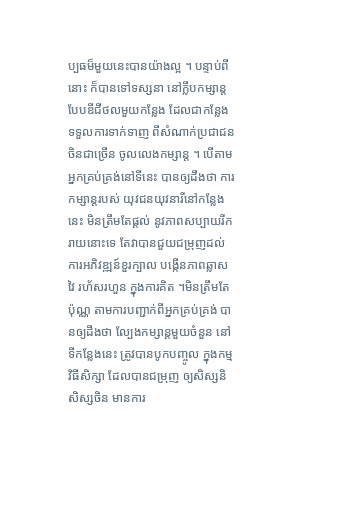ប្បធម៏មួយនេះបានយ៉ាងល្អ ។ បន្ទាប់ពីនោះ ក៏បានទៅទស្សនា នៅក្លឹបកម្សាន្តបែបឌីជីថលមួយកន្លែង ដែលជាកន្លែង ទទួលការទាក់ទាញ ពីសំណាក់ប្រជាជនចិនជាច្រើន ចូលលេងកម្សាន្ត ។ បើតាមអ្នកគ្រប់គ្រង់នៅទីនេះ បានឲ្យដឹងថា ការកម្សាន្តរបស់ យុវជនយុវនារីនៅកន្លែងនេះ មិនត្រឹមតែផ្តល់ នូវភាពសប្បាយរីករាយនោះទេ តែវាបានជួយជម្រុញដល់ ការអភិវឌ្ឍន៍ខួរក្បាល បង្កើនភាពឆ្លាសវៃ រហ័សរហួន ក្នុងការគិត ។មិនត្រឹមតែប៉ុណ្ណ តាមការបញ្ជាក់ពីអ្នកគ្រប់គ្រង់ បានឲ្យដឹងថា ល្បែងកម្សាន្តមួយចំនួន នៅទីកន្លែងនេះ ត្រូវបានបូកបញ្ចូល ក្នុងកម្មវិធីសិក្សា ដែលបានជម្រុញ ឲ្យសិស្សនិសិស្សចិន មានការ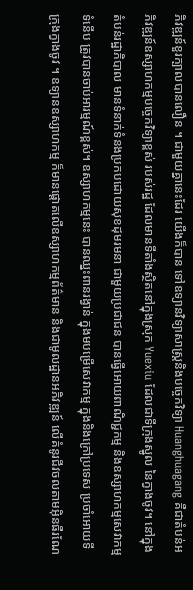ភិវឌ្ឍន៍ខួរក្បាលបានលឿន ។ ជាមួយគ្នានេះដែរ យើងក៏បាន ទៅឧទ្យានវិទ្យាសាស្ត្រនិងបច្ចេកវិទ្យា Huanghuagang គឺជាតំបន់អភិវឌ្ឍន៍ឧស្សាហកម្មបច្ចេកវិទ្យាខ្ពស់ របស់រដ្ឋ ដែលមានទីតាំងស្ថិតនៅក្នុងស្រុក Yuexiu ដែលជាទីក្រុងស្នូល នៃក្វាងចូវ។ នៅក្នុងតំបន់រដ្ឋាភិបាល មានទំនាក់ទំនងប្រកបដោយសុខដុមរមនា ជាមួយប្រជាជន បានធ្វើអោយពាណិជ្ជកម្ម និងឧស្សាហកម្មសេវាកម្មទំនើប ត្រូវបានចាប់អារម្មណ៍ខ្ពស់។ ឧស្សាហកម្មនេះ បានឈ្នះពានរង្វាន់ ក្នុងមបម្រើសេវាកម្ម ក្នុងនិងក្រៅប្រទេស ប្រចាំអោយទីក្រុងក្វាងចូវ ។ ឧទ្យានឧស្សាហកម្ម ក៏មានផ្តោតលើឧស្សាហកម្មព័ត៌មាន និងជាមូលដ្ឋានអភិវឌ្ឍន៍ លើគំនូរជីវចលតាមអ៊ិនធឺរណែ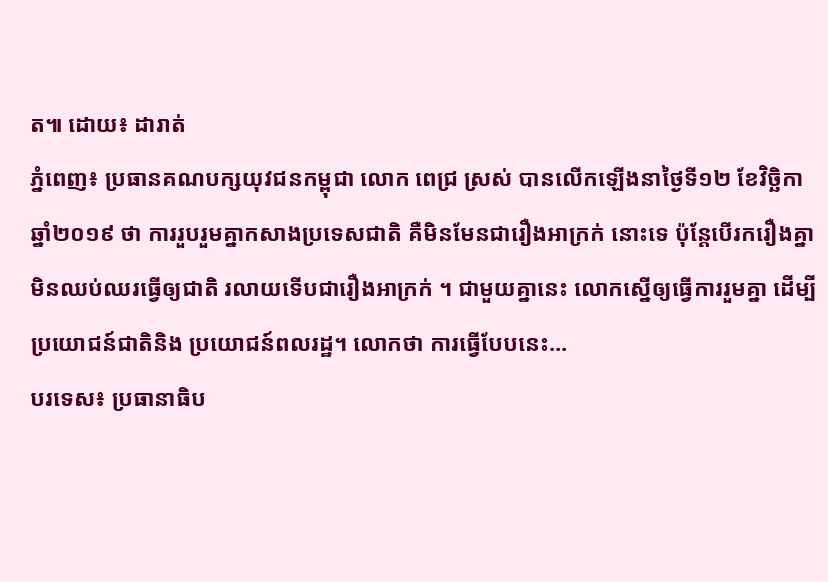ត៕ ដោយ៖ ដារាត់
ភ្នំពេញ៖ ប្រធានគណបក្សយុវជនកម្ពុជា លោក ពេជ្រ ស្រស់ បានលើកឡើងនាថ្ងៃទី១២ ខែវិច្ឆិកា ឆ្នាំ២០១៩ ថា ការរួបរួមគ្នាកសាងប្រទេសជាតិ គឺមិនមែនជារឿងអាក្រក់ នោះទេ ប៉ុន្តែបើរករឿងគ្នា មិនឈប់ឈរធ្វើឲ្យជាតិ រលាយទើបជារឿងអាក្រក់ ។ ជាមួយគ្នានេះ លោកស្នើឲ្យធ្វើការរួមគ្នា ដើម្បីប្រយោជន៍ជាតិនិង ប្រយោជន៍ពលរដ្ឋ។ លោកថា ការធ្វើបែបនេះ...
បរទេស៖ ប្រធានាធិប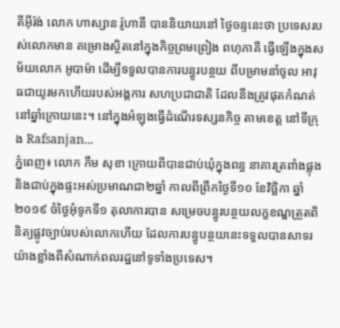តីអ៊ីរ៉ង់ លោក ហាស្សាន រ៉ូហានី បាននិយាយនៅ ថ្ងៃចន្ទនេះថា ប្រទេសរបស់លោកមាន គម្រោងស្ថិតនៅក្នុងកិច្ចព្រមព្រៀង ពហុភាគី ធ្វើឡើងក្នុងសម័យលោក អូបាម៉ា ដើម្បីទទួលបានការបន្ធូរបន្ថយ ពីបម្រាមនាំចូល អាវុធជាយូរមកហើយរបស់អង្គការ សហប្រជាជាតិ ដែលនឹងត្រូវផុតកំណត់ នៅឆ្នាំក្រោយនេះ។ នៅក្នុងអំឡុងធ្វើដំណើរទស្សនកិច្ច តាមខេត្ត នៅទីក្រុង Rafsanjan...
ភ្នំពេញ៖ លោក កឹម សុខា ក្រោយពីបានជាប់ឃុំក្នុងពន្ធ នាគារត្រពាំងផ្លុង និងជាប់ក្នុងផ្ទះអស់ប្រមាណជា២ឆ្នាំ កាលពីព្រឹកថ្ងៃទី១០ ខែវិច្ឆិកា ឆ្នាំ២០១៩ ចំថ្ងៃអុំទូកទី១ តុលាការបាន សម្រេចបន្ធូរបន្ថយលក្ខខណ្ឌត្រួតពិនិត្យផ្លូវច្បាប់របស់លោកហើយ ដែលការបន្ធូបន្ថយនេះទទួលបានសាទរ យ៉ាងខ្លាំងពីសំណាក់ពលរដ្ឋនៅទូទាំងប្រទេស។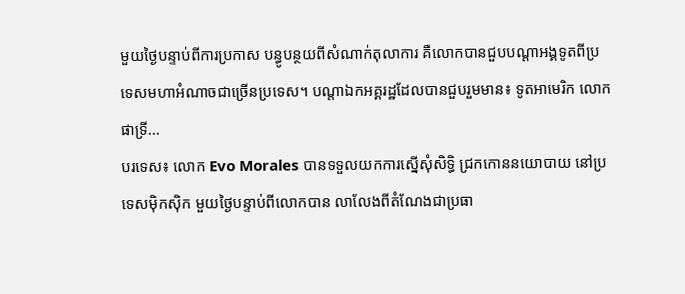មួយថ្ងៃបន្ទាប់ពីការប្រកាស បន្ធូបន្ថយពីសំណាក់តុលាការ គឺលោកបានជួបបណ្តាអង្គទូតពីប្រទេសមហាអំណាចជាច្រើនប្រទេស។ បណ្តាឯកអគ្គរដ្ឋដែលបានជួបរួមមាន៖ ទូតអាមេរិក លោក ផាទ្រី...
បរទេស៖ លោក Evo Morales បានទទួលយកការស្នើសុំសិទ្ធិ ជ្រកកោននយោបាយ នៅប្រទេសម៉ិកស៊ិក មួយថ្ងៃបន្ទាប់ពីលោកបាន លាលែងពីតំណែងជាប្រធា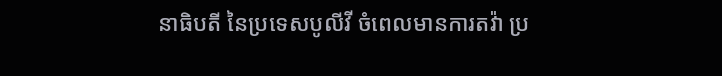នាធិបតី នៃប្រទេសបូលីវី ចំពេលមានការតវ៉ា ប្រ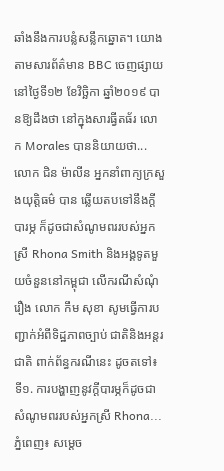ឆាំងនឹងការបន្លំសន្លឹកឆ្នោត។ យោងតាមសារព័ត៌មាន BBC ចេញផ្សាយនៅថ្ងៃទី១២ ខែវិច្ឆិកា ឆ្នាំ២០១៩ បានឱ្យដឹងថា នៅក្នុងសារធ្វីតធ័រ លោក Morales បាននិយាយថា...
លោក ជិន ម៉ាលីន អ្នកនាំពាក្យក្រសួងយុត្តិធម៌ បាន ឆ្លើយតបទៅនឹងក្តីបារម្ភ ក៏ដូចជាសំណូមពររបស់អ្នកស្រី Rhona Smith និងអង្គទូតមួយចំនួននៅកម្ពុជា លើករណីសំណុំរឿង លោក កឹម សុខា សូមធ្វើការបញ្ជាក់អំពីទិដ្ឋភាពច្បាប់ ជាតិនិងអន្តរជាតិ ពាក់ព័ន្ធករណីនេះ ដូចតទៅ៖ ទី១. ការបង្ហាញនូវក្តីបារម្ភក៏ដូចជា សំណូមពររបស់អ្នកស្រី Rhona...
ភ្នំពេញ៖ សម្តេច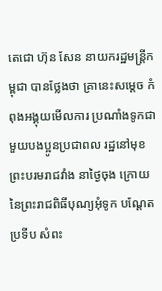តេជោ ហ៊ុន សែន នាយករដ្ឋមន្រ្តីកម្ពុជា បានថ្លែងថា គ្រានេះសម្តេច កំពុងអង្គុយមើលការ ប្រណាំងទូកជាមួយបងប្អូនប្រជាពល រដ្ឋនៅមុខព្រះបរមរាជវាំង នាថ្ងៃចុង ក្រោយនៃព្រះរាជពិធីបុណ្យអុំទូក បណ្តែតប្រទីប សំពះ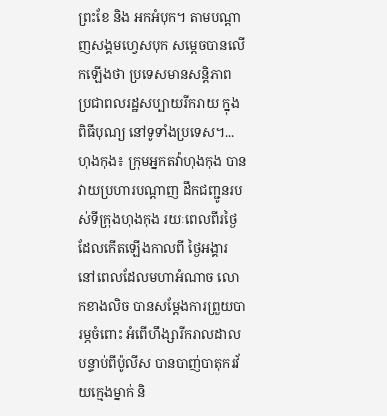ព្រះខែ និង អកអំបុក។ តាមបណ្តាញសង្គមហ្វេសបុក សម្តេចបានលើកឡើងថា ប្រទេសមានសន្តិភាព ប្រជាពលរដ្ឋសប្បាយរីករាយ ក្នុងពិធីបុណ្យ នៅទូទាំងប្រទេស។...
ហុងកុង៖ ក្រុមអ្នកតវ៉ាហុងកុង បានវាយប្រហារបណ្តាញ ដឹកជញ្ជូនរបស់ទីក្រុងហុងកុង រយៈពេលពីរថ្ងៃ ដែលកើតឡើងកាលពី ថ្ងៃអង្គារ នៅពេលដែលមហាអំណាច លោកខាងលិច បានសម្តែងការព្រួយបារម្ភចំពោះ អំពើហឹង្សារីករាលដាល បន្ទាប់ពីប៉ូលីស បានបាញ់បាតុករវ័យក្មេងម្នាក់ និ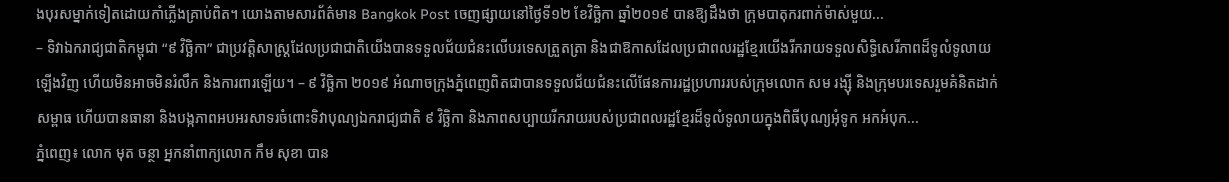ងបុរសម្នាក់ទៀតដោយកាំភ្លើងគ្រាប់ពិត។ យោងតាមសារព័ត៌មាន Bangkok Post ចេញផ្សាយនៅថ្ងៃទី១២ ខែវិច្ឆិកា ឆ្នាំ២០១៩ បានឱ្យដឹងថា ក្រុមបាតុករពាក់ម៉ាស់មួយ...
– ទិវាឯករាជ្យជាតិកម្ពុជា “៩ វិច្ឆិកា” ជាប្រវត្តិសាស្ត្រដែលប្រជាជាតិយើងបានទទួលជ័យជំនះលើបរទេសត្រួតត្រា និងជាឱកាសដែលប្រជាពលរដ្ឋខ្មែរយើងរីករាយទទួលសិទ្ធិសេរីភាពដ៏ទូលំទូលាយឡើងវិញ ហើយមិនអាចមិនរំលឹក និងការពារឡើយ។ – ៩ វិច្ឆិកា ២០១៩ អំណាចក្រុងភ្នំពេញពិតជាបានទទួលជ័យជំនះលើផែនការរដ្ឋប្រហាររបស់ក្រុមលោក សម រង្ស៊ី និងក្រុមបរទេសរួមគំនិតដាក់សម្ពាធ ហើយបានធានា និងបង្កភាពអបអរសាទរចំពោះទិវាបុណ្យឯករាជ្យជាតិ ៩ វិច្ឆិកា និងភាពសប្បាយរីករាយរបស់ប្រជាពលរដ្ឋខ្មែរដ៏ទូលំទូលាយក្នុងពិធីបុណ្យអុំទូក អកអំបុក...
ភ្នំពេញ៖ លោក មុត ចន្ថា អ្នកនាំពាក្យលោក កឹម សុខា បាន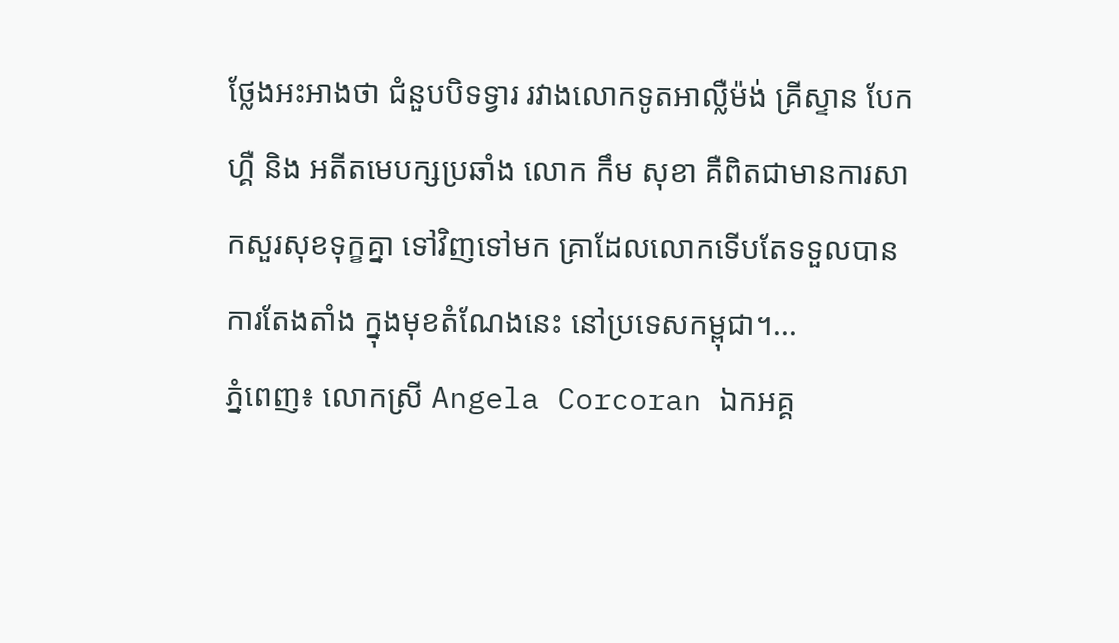ថ្លែងអះអាងថា ជំនួបបិទទ្វារ រវាងលោកទូតអាល្លឺម៉ង់ គ្រីស្ទាន បែកហ្គឺ និង អតីតមេបក្សប្រឆាំង លោក កឹម សុខា គឺពិតជាមានការសាកសួរសុខទុក្ខគ្នា ទៅវិញទៅមក គ្រាដែលលោកទើបតែទទួលបានការតែងតាំង ក្នុងមុខតំណែងនេះ នៅប្រទេសកម្ពុជា។...
ភ្នំពេញ៖ លោកស្រី Angela Corcoran ឯកអគ្គ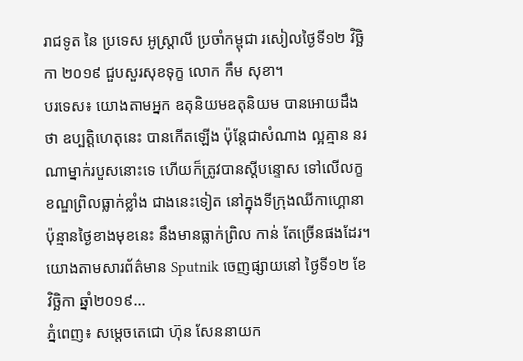រាជទូត នៃ ប្រទេស អូស្ត្រាលី ប្រចាំកម្ពុជា រសៀលថ្ងៃទី១២ វិច្ឆិកា ២០១៩ ជួបសួរសុខទុក្ខ លោក កឹម សុខា។
បរទេស៖ យោងតាមអ្នក ឧតុនិយមឧតុនិយម បានអោយដឹងថា ឧប្បត្តិហេតុនេះ បានកើតឡើង ប៉ុន្តែជាសំណាង ល្អគ្មាន នរណាម្នាក់របួសនោះទេ ហើយក៏ត្រូវបានស្តីបន្ទោស ទៅលើលក្ខខណ្ឌព្រិលធ្លាក់ខ្លាំង ជាងនេះទៀត នៅក្នុងទីក្រុងឈីកាហ្គោនាប៉ុន្មានថ្ងៃខាងមុខនេះ នឹងមានធ្លាក់ព្រិល កាន់ តែច្រើនផងដែរ។ យោងតាមសារព័ត៌មាន Sputnik ចេញផ្សាយនៅ ថ្ងៃទី១២ ខែវិច្ឆិកា ឆ្នាំ២០១៩...
ភ្នំពេញ៖ សម្តេចតេជោ ហ៊ុន សែននាយក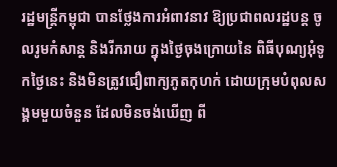រដ្ឋមន្រ្តីកម្ពុជា បានថ្លែងការអំពាវនាវ ឱ្យប្រជាពលរដ្ឋបន្ត ចូលរូមកំសាន្ត និងរីករាយ ក្នុងថ្ងៃចុងក្រោយនៃ ពិធីបុណ្យអុំទូកថ្ងៃនេះ និងមិនត្រូវជឿពាក្យភូតកុហក់ ដោយក្រុមបំពុលសង្គមមួយចំនួន ដែលមិនចង់ឃើញ ពី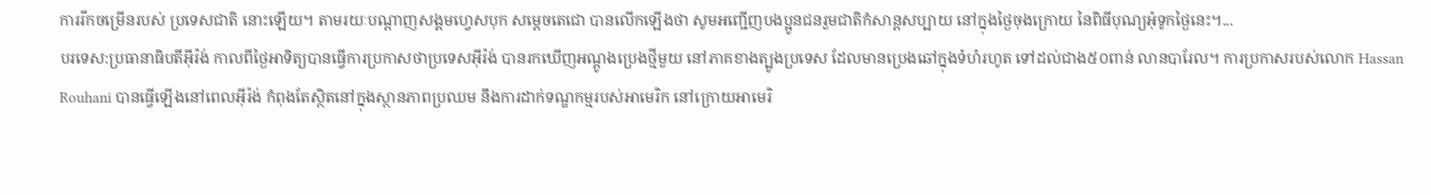ការរីកចម្រើនរបស់ ប្រទេសជាតិ នោះឡើយ។ តាមរយៈបណ្តាញសង្គមហ្វេសបុក សម្តេចតេជោ បានលើកឡើងថា សូមអញ្ជើញបងប្អូនជនរួមជាតិកំសាន្តសប្បាយ នៅក្នុងថ្ងៃចុងក្រោយ នៃពិធីបុណ្យអុំទូកថ្ងៃនេះ។...
បរទេស:ប្រធានាធិបតីអ៊ីរ៉ង់ កាលពីថ្ងៃអាទិត្យបានធ្វើការប្រកាសថាប្រទេសអ៊ីរ៉ង់ បានរកឃើញអណ្តូងប្រេងថ្មីមួយ នៅភាគខាងត្បូងប្រទេស ដែលមានប្រេងឆៅក្នុងទំហំរហូត ទៅដល់ជាង៥០ពាន់ លានបារែល។ ការប្រកាសរបស់លោក Hassan Rouhani បានធ្វើឡើងនៅពេលអ៊ីរ៉ង់ កំពុងតែស្ថិតនៅក្នុងស្ថានភាពប្រឈម នឹងការដាក់ទណ្ឌកម្មរបស់អាមេរិក នៅក្រោយអាមេរិ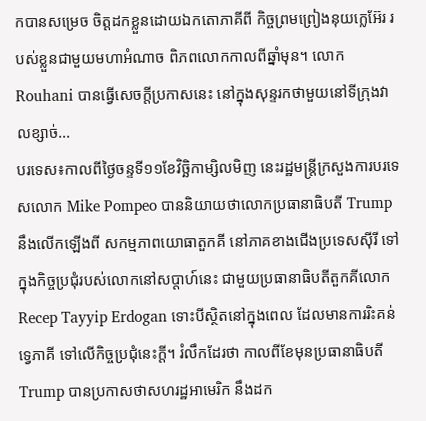កបានសម្រេច ចិត្តដកខ្លួនដោយឯកតោភាគីពី កិច្ចព្រមព្រៀងនុយក្លេអ៊ែរ របស់ខ្លួនជាមួយមហាអំណាច ពិភពលោកកាលពីឆ្នាំមុន។ លោក Rouhani បានធ្វើសេចក្តីប្រកាសនេះ នៅក្នុងសុន្ទរកថាមួយនៅទីក្រុងវាលខ្សាច់...
បរទេស៖កាលពីថ្ងៃចន្ទទី១១ខែវិច្ឆិកាម្សិលមិញ នេះរដ្ឋមន្រ្តីក្រសួងការបរទេសលោក Mike Pompeo បាននិយាយថាលោកប្រធានាធិបតី Trump នឹងលើកឡើងពី សកម្មភាពយោធាតួកគី នៅភាគខាងជើងប្រទេសស៊ីរី ទៅក្នុងកិច្ចប្រជុំរបស់លោកនៅសប្តាហ៍នេះ ជាមួយប្រធានាធិបតីតួកគីលោក Recep Tayyip Erdogan ទោះបីស្ថិតនៅក្នុងពេល ដែលមានការរិះគន់ទ្វេភាគី ទៅលើកិច្ចប្រជុំនេះក្តី។ រំលឹកដែរថា កាលពីខែមុនប្រធានាធិបតី Trump បានប្រកាសថាសហរដ្ឋអាមេរិក នឹងដក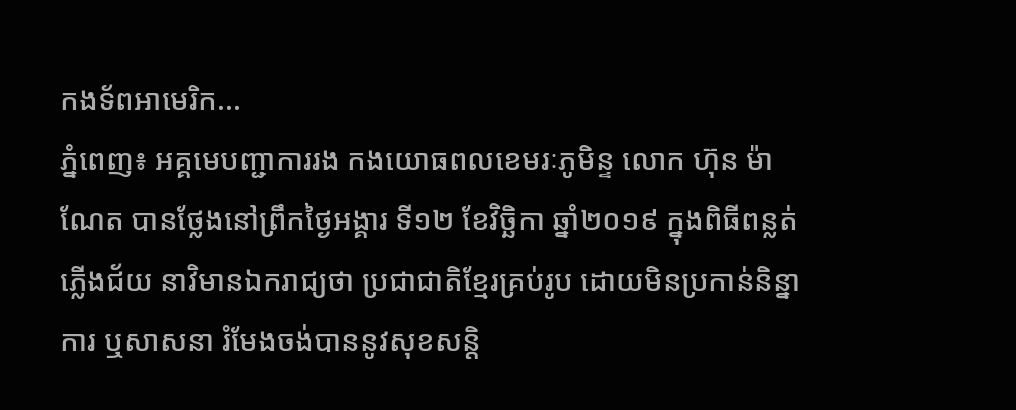កងទ័ពអាមេរិក...
ភ្នំពេញ៖ អគ្គមេបញ្ជាការរង កងយោធពលខេមរៈភូមិន្ទ លោក ហ៊ុន ម៉ាណែត បានថ្លែងនៅព្រឹកថ្ងៃអង្គារ ទី១២ ខែវិច្ឆិកា ឆ្នាំ២០១៩ ក្នុងពិធីពន្លត់ភ្លើងជ័យ នាវិមានឯករាជ្យថា ប្រជាជាតិខ្មែរគ្រប់រូប ដោយមិនប្រកាន់និន្នាការ ឬសាសនា រំមែងចង់បាននូវសុខសន្តិ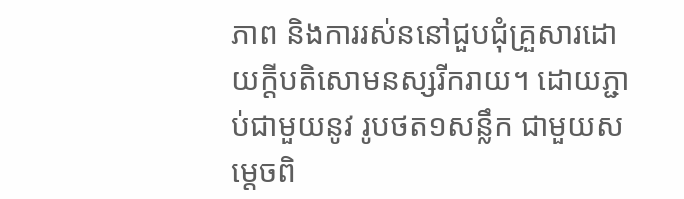ភាព និងការរស់ននៅជួបជុំគ្រួសារដោយក្តីបតិសោមនស្សរីករាយ។ ដោយភ្ជាប់ជាមួយនូវ រូបថត១សន្លឹក ជាមួយសម្តេចពិ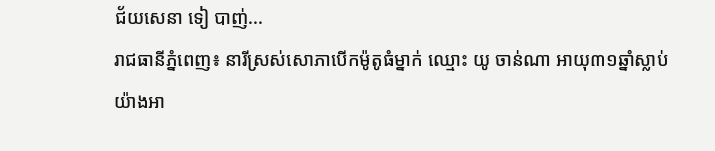ជ័យសេនា ទៀ បាញ់...
រាជធានីភ្នំពេញ៖ នារីស្រស់សោភាបើកម៉ូតូធំម្នាក់ ឈ្មោះ យូ ចាន់ណា អាយុ៣១ឆ្នាំស្លាប់យ៉ាងអា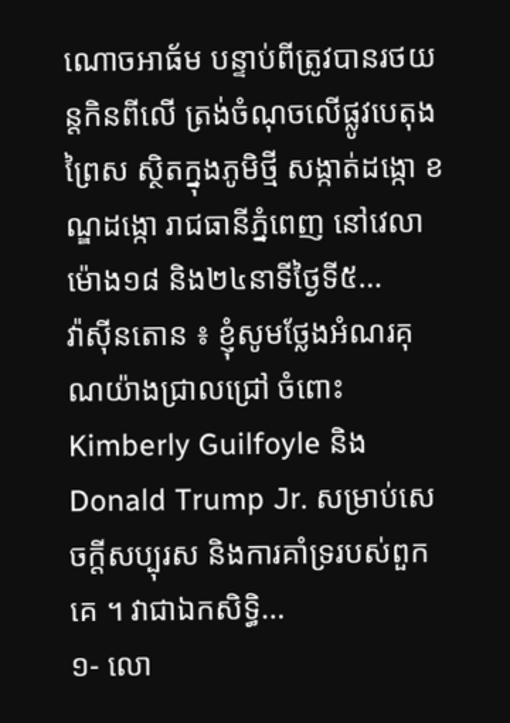ណោចអាធ័ម បន្ទាប់ពីត្រូវបានរថយន្តកិនពីលើ ត្រង់ចំណុចលើផ្លូវបេតុងព្រៃស ស្ថិតក្នុងភូមិថ្មី សង្កាត់ដង្កោ ខណ្ឌដង្កោ រាជធានីភ្នំពេញ នៅវេលាម៉ោង១៨ និង២៤នាទីថ្ងៃទី៥...
វ៉ាស៊ីនតោន ៖ ខ្ញុំសូមថ្លែងអំណរគុណយ៉ាងជ្រាលជ្រៅ ចំពោះ Kimberly Guilfoyle និង Donald Trump Jr. សម្រាប់សេចក្តីសប្បុរស និងការគាំទ្ររបស់ពួកគេ ។ វាជាឯកសិទ្ធិ...
១- លោ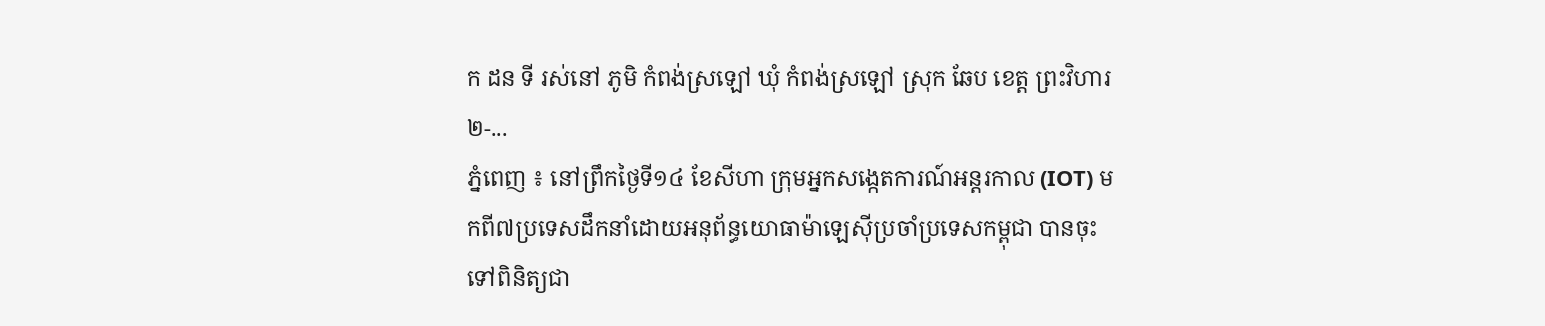ក ដន ទី រស់នៅ ភូមិ កំពង់ស្រឡៅ ឃុំ កំពង់ស្រឡៅ ស្រុក ឆែប ខេត្ត ព្រះវិហារ ២-...
ភ្នំពេញ ៖ នៅព្រឹកថ្ងៃទី១៤ ខែសីហា ក្រុមអ្នកសង្កេតការណ៍អន្តរកាល (IOT) មកពី៧ប្រទេសដឹកនាំដោយអនុព័ន្ធយោធាម៉ាឡេស៊ីប្រចាំប្រទេសកម្ពុជា បានចុះទៅពិនិត្យជា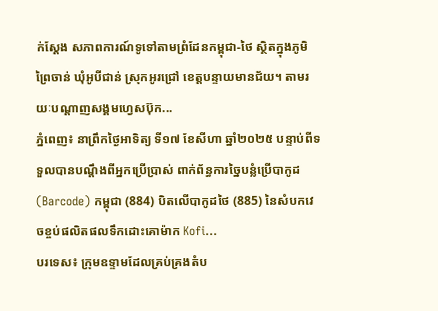ក់ស្តែង សភាពការណ៍ទូទៅតាមព្រំដែនកម្ពុជា-ថៃ ស្ថិតក្នុងភូមិព្រៃចាន់ ឃុំអូបីជាន់ ស្រុកអូរជ្រៅ ខេត្តបន្ទាយមានជ័យ។ តាមរយៈបណ្ដាញសង្គមហ្វេសប៊ុក...
ភ្នំពេញ៖ នាព្រឹកថ្ងៃអាទិត្យ ទី១៧ ខែសីហា ឆ្នាំ២០២៥ បន្ទាប់ពីទទួលបានបណ្តឹងពីអ្នកប្រើប្រាស់ ពាក់ព័ន្ធការច្នៃបន្លំប្រើបាកូដ (Barcode) កម្ពុជា (884) បិតលើបាកូដថៃ (885) នៃសំបកវេចខ្ចប់ផលិតផលទឹកដោះគោម៉ាក Kofi...
បរទេស៖ ក្រុមឧទ្ទាមដែលគ្រប់គ្រងតំប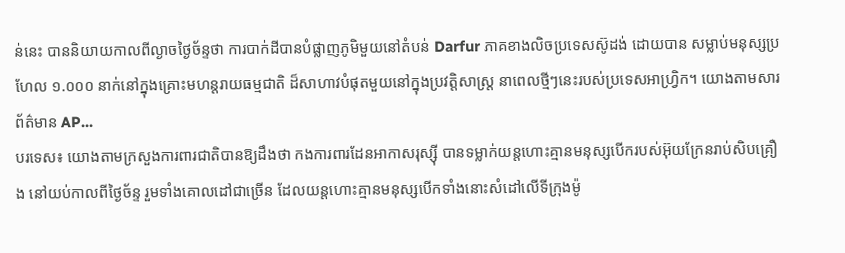ន់នេះ បាននិយាយកាលពីល្ងាចថ្ងៃច័ន្ទថា ការបាក់ដីបានបំផ្លាញភូមិមួយនៅតំបន់ Darfur ភាគខាងលិចប្រទេសស៊ូដង់ ដោយបាន សម្លាប់មនុស្សប្រហែល ១.០០០ នាក់នៅក្នុងគ្រោះមហន្តរាយធម្មជាតិ ដ៏សាហាវបំផុតមួយនៅក្នុងប្រវត្តិសាស្ត្រ នាពេលថ្មីៗនេះរបស់ប្រទេសអាហ្វ្រិក។ យោងតាមសារព័ត៌មាន AP...
បរទេស៖ យោងតាមក្រសួងការពារជាតិបានឱ្យដឹងថា កងការពារដែនអាកាសរុស្ស៊ី បានទម្លាក់យន្តហោះគ្មានមនុស្សបើករបស់អ៊ុយក្រែនរាប់សិបគ្រឿង នៅយប់កាលពីថ្ងៃច័ន្ទ រួមទាំងគោលដៅជាច្រើន ដែលយន្តហោះគ្មានមនុស្សបើកទាំងនោះសំដៅលើទីក្រុងម៉ូ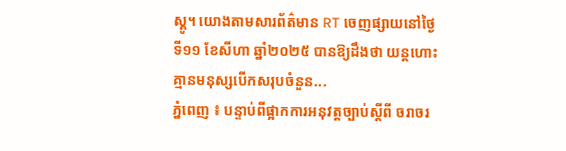ស្គូ។ យោងតាមសារព័ត៌មាន RT ចេញផ្សាយនៅថ្ងៃទី១១ ខែសីហា ឆ្នាំ២០២៥ បានឱ្យដឹងថា យន្តហោះគ្មានមនុស្សបើកសរុបចំនួន...
ភ្នំពេញ ៖ បន្ទាប់ពីផ្អាកការអនុវត្តច្បាប់ស្ដីពី ចរាចរ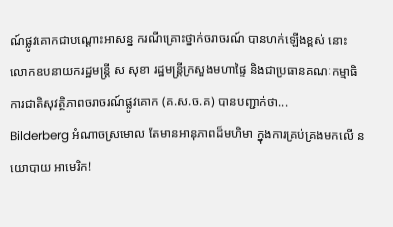ណ៍ផ្លូវគោកជាបណ្ដោះអាសន្ន ករណីគ្រោះថ្នាក់ចរាចរណ៍ បានហក់ឡើងខ្ពស់ នោះ លោកឧបនាយករដ្ឋមន្ត្រី ស សុខា រដ្ឋមន្ត្រីក្រសួងមហាផ្ទៃ និងជាប្រធានគណៈកម្មាធិការជាតិសុវត្ថិភាពចរាចរណ៍ផ្លូវគោក (គ.ស.ច.គ) បានបញ្ជាក់ថា...
Bilderberg អំណាចស្រមោល តែមានអានុភាពដ៏មហិមា ក្នុងការគ្រប់គ្រងមកលើ នយោបាយ អាមេរិក!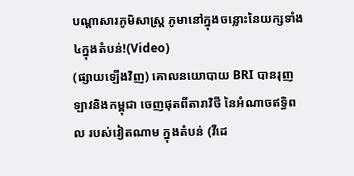បណ្ដាសារភូមិសាស្រ្ត ភូមានៅក្នុងចន្លោះនៃយក្សទាំង៤ក្នុងតំបន់!(Video)
(ផ្សាយឡើងវិញ) គោលនយោបាយ BRI បានរុញ ឡាវនិងកម្ពុជា ចេញផុតពីតារាវិថី នៃអំណាចឥទ្ធិពល របស់វៀតណាម ក្នុងតំបន់ (វីដេ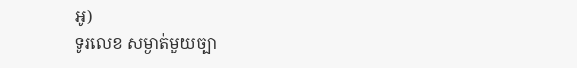អូ)
ទូរលេខ សម្ងាត់មួយច្បា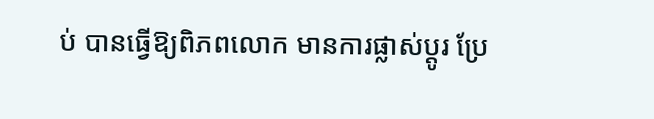ប់ បានធ្វើឱ្យពិភពលោក មានការផ្លាស់ប្ដូរ ប្រែ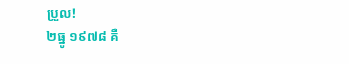ប្រួល!
២ធ្នូ ១៩៧៨ គឺ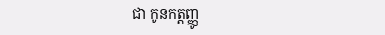ជា កូនកត្តញ្ញូ